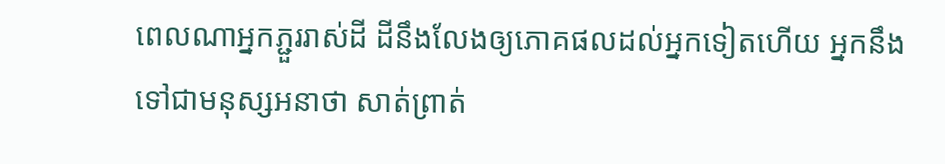ពេលណាអ្នកភ្ជួររាស់ដី ដីនឹងលែងឲ្យភោគផលដល់អ្នកទៀតហើយ អ្នកនឹងទៅជាមនុស្សអនាថា សាត់ព្រាត់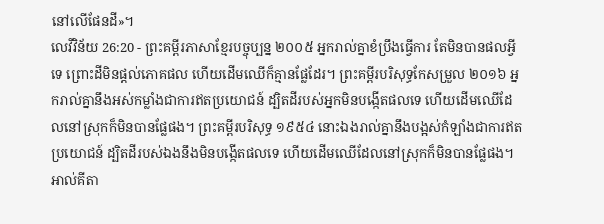នៅលើផែនដី»។
លេវីវិន័យ 26:20 - ព្រះគម្ពីរភាសាខ្មែរបច្ចុប្បន្ន ២០០៥ អ្នករាល់គ្នាខំប្រឹងធ្វើការ តែមិនបានផលអ្វីទេ ព្រោះដីមិនផ្ដល់ភោគផល ហើយដើមឈើក៏គ្មានផ្លែដែរ។ ព្រះគម្ពីរបរិសុទ្ធកែសម្រួល ២០១៦ អ្នករាល់គ្នានឹងអស់កម្លាំងជាការឥតប្រយោជន៍ ដ្បិតដីរបស់អ្នកមិនបង្កើតផលទេ ហើយដើមឈើដែលនៅស្រុកក៏មិនបានផ្លែផង។ ព្រះគម្ពីរបរិសុទ្ធ ១៩៥៤ នោះឯងរាល់គ្នានឹងបង្អស់កំឡាំងជាការឥតប្រយោជន៍ ដ្បិតដីរបស់ឯងនឹងមិនបង្កើតផលទេ ហើយដើមឈើដែលនៅស្រុកក៏មិនបានផ្លែផង។ អាល់គីតា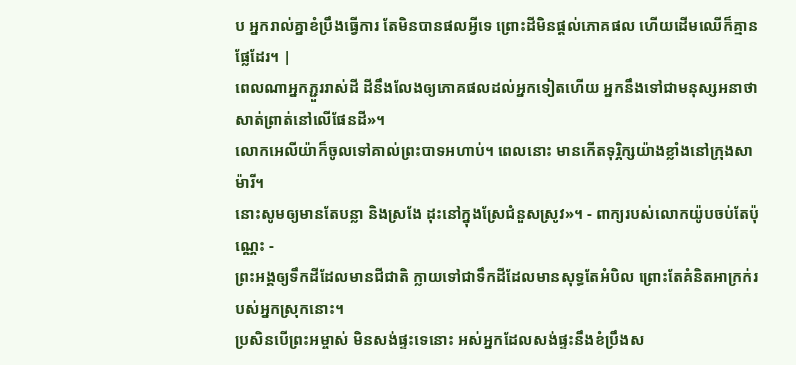ប អ្នករាល់គ្នាខំប្រឹងធ្វើការ តែមិនបានផលអ្វីទេ ព្រោះដីមិនផ្តល់ភោគផល ហើយដើមឈើក៏គ្មានផ្លែដែរ។ |
ពេលណាអ្នកភ្ជួររាស់ដី ដីនឹងលែងឲ្យភោគផលដល់អ្នកទៀតហើយ អ្នកនឹងទៅជាមនុស្សអនាថា សាត់ព្រាត់នៅលើផែនដី»។
លោកអេលីយ៉ាក៏ចូលទៅគាល់ព្រះបាទអហាប់។ ពេលនោះ មានកើតទុរ្ភិក្សយ៉ាងខ្លាំងនៅក្រុងសាម៉ារី។
នោះសូមឲ្យមានតែបន្លា និងស្រងែ ដុះនៅក្នុងស្រែជំនួសស្រូវ»។ - ពាក្យរបស់លោកយ៉ូបចប់តែប៉ុណ្ណេះ -
ព្រះអង្គឲ្យទឹកដីដែលមានជីជាតិ ក្លាយទៅជាទឹកដីដែលមានសុទ្ធតែអំបិល ព្រោះតែគំនិតអាក្រក់របស់អ្នកស្រុកនោះ។
ប្រសិនបើព្រះអម្ចាស់ មិនសង់ផ្ទះទេនោះ អស់អ្នកដែលសង់ផ្ទះនឹងខំប្រឹងស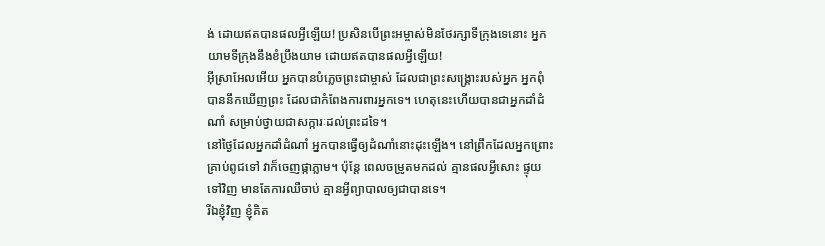ង់ ដោយឥតបានផលអ្វីឡើយ! ប្រសិនបើព្រះអម្ចាស់មិនថែរក្សាទីក្រុងទេនោះ អ្នកយាមទីក្រុងនឹងខំប្រឹងយាម ដោយឥតបានផលអ្វីឡើយ!
អ៊ីស្រាអែលអើយ អ្នកបានបំភ្លេចព្រះជាម្ចាស់ ដែលជាព្រះសង្គ្រោះរបស់អ្នក អ្នកពុំបាននឹកឃើញព្រះ ដែលជាកំពែងការពារអ្នកទេ។ ហេតុនេះហើយបានជាអ្នកដាំដំណាំ សម្រាប់ថ្វាយជាសក្ការៈដល់ព្រះដទៃ។
នៅថ្ងៃដែលអ្នកដាំដំណាំ អ្នកបានធ្វើឲ្យដំណាំនោះដុះឡើង។ នៅព្រឹកដែលអ្នកព្រោះគ្រាប់ពូជទៅ វាក៏ចេញផ្កាភ្លាម។ ប៉ុន្តែ ពេលចម្រូតមកដល់ គ្មានផលអ្វីសោះ ផ្ទុយទៅវិញ មានតែការឈឺចាប់ គ្មានអ្វីព្យាបាលឲ្យជាបានទេ។
រីឯខ្ញុំវិញ ខ្ញុំគិត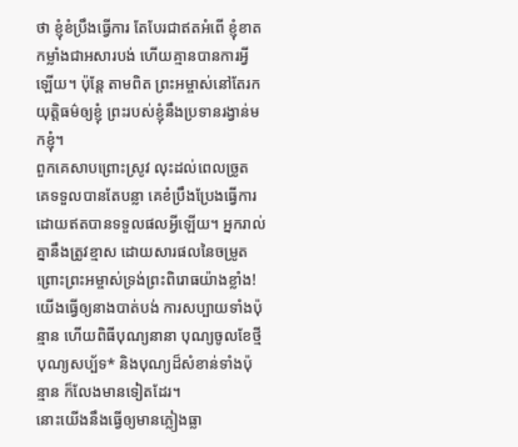ថា ខ្ញុំខំប្រឹងធ្វើការ តែបែរជាឥតអំពើ ខ្ញុំខាតកម្លាំងជាអសារបង់ ហើយគ្មានបានការអ្វីឡើយ។ ប៉ុន្តែ តាមពិត ព្រះអម្ចាស់នៅតែរកយុត្តិធម៌ឲ្យខ្ញុំ ព្រះរបស់ខ្ញុំនឹងប្រទានរង្វាន់មកខ្ញុំ។
ពួកគេសាបព្រោះស្រូវ លុះដល់ពេលច្រូត គេទទួលបានតែបន្លា គេខំប្រឹងប្រែងធ្វើការ ដោយឥតបានទទួលផលអ្វីឡើយ។ អ្នករាល់គ្នានឹងត្រូវខ្មាស ដោយសារផលនៃចម្រូត ព្រោះព្រះអម្ចាស់ទ្រង់ព្រះពិរោធយ៉ាងខ្លាំង!
យើងធ្វើឲ្យនាងបាត់បង់ ការសប្បាយទាំងប៉ុន្មាន ហើយពិធីបុណ្យនានា បុណ្យចូលខែថ្មី បុណ្យសប្ប័ទ* និងបុណ្យដ៏សំខាន់ទាំងប៉ុន្មាន ក៏លែងមានទៀតដែរ។
នោះយើងនឹងធ្វើឲ្យមានភ្លៀងធ្លា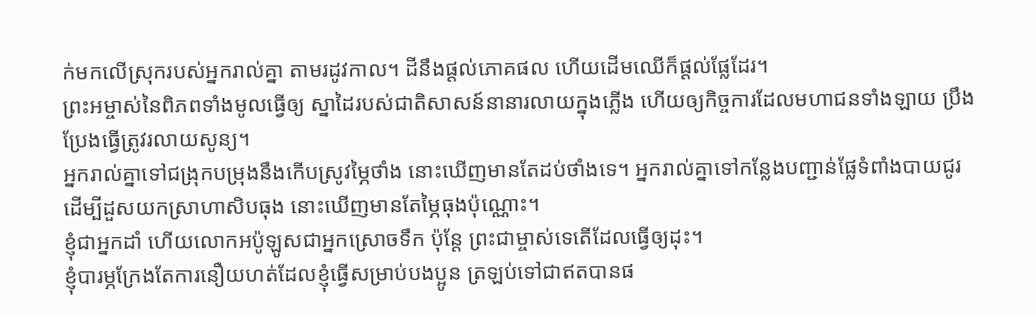ក់មកលើស្រុករបស់អ្នករាល់គ្នា តាមរដូវកាល។ ដីនឹងផ្ដល់ភោគផល ហើយដើមឈើក៏ផ្ដល់ផ្លែដែរ។
ព្រះអម្ចាស់នៃពិភពទាំងមូលធ្វើឲ្យ ស្នាដៃរបស់ជាតិសាសន៍នានារលាយក្នុងភ្លើង ហើយឲ្យកិច្ចការដែលមហាជនទាំងឡាយ ប្រឹងប្រែងធ្វើត្រូវរលាយសូន្យ។
អ្នករាល់គ្នាទៅជង្រុកបម្រុងនឹងកើបស្រូវម្ភៃថាំង នោះឃើញមានតែដប់ថាំងទេ។ អ្នករាល់គ្នាទៅកន្លែងបញ្ជាន់ផ្លែទំពាំងបាយជូរ ដើម្បីដួសយកស្រាហាសិបធុង នោះឃើញមានតែម្ភៃធុងប៉ុណ្ណោះ។
ខ្ញុំជាអ្នកដាំ ហើយលោកអប៉ូឡូសជាអ្នកស្រោចទឹក ប៉ុន្តែ ព្រះជាម្ចាស់ទេតើដែលធ្វើឲ្យដុះ។
ខ្ញុំបារម្ភក្រែងតែការនឿយហត់ដែលខ្ញុំធ្វើសម្រាប់បងប្អូន ត្រឡប់ទៅជាឥតបានផ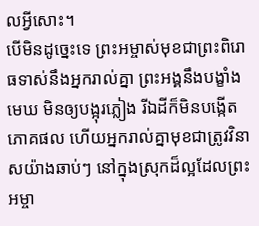លអ្វីសោះ។
បើមិនដូច្នេះទេ ព្រះអម្ចាស់មុខជាព្រះពិរោធទាស់នឹងអ្នករាល់គ្នា ព្រះអង្គនឹងបង្ខាំងមេឃ មិនឲ្យបង្អុរភ្លៀង រីឯដីក៏មិនបង្កើតភោគផល ហើយអ្នករាល់គ្នាមុខជាត្រូវវិនាសយ៉ាងឆាប់ៗ នៅក្នុងស្រុកដ៏ល្អដែលព្រះអម្ចា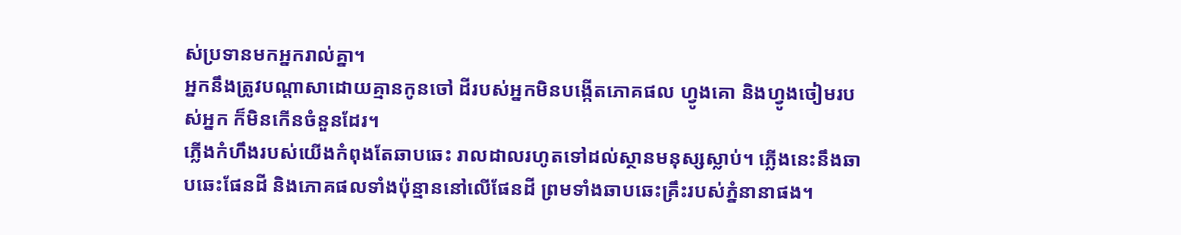ស់ប្រទានមកអ្នករាល់គ្នា។
អ្នកនឹងត្រូវបណ្ដាសាដោយគ្មានកូនចៅ ដីរបស់អ្នកមិនបង្កើតភោគផល ហ្វូងគោ និងហ្វូងចៀមរបស់អ្នក ក៏មិនកើនចំនួនដែរ។
ភ្លើងកំហឹងរបស់យើងកំពុងតែឆាបឆេះ រាលដាលរហូតទៅដល់ស្ថានមនុស្សស្លាប់។ ភ្លើងនេះនឹងឆាបឆេះផែនដី និងភោគផលទាំងប៉ុន្មាននៅលើផែនដី ព្រមទាំងឆាបឆេះគ្រឹះរបស់ភ្នំនានាផង។